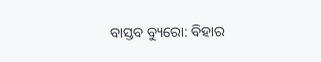ବାସ୍ତବ ବ୍ୟୁରୋ: ବିହାର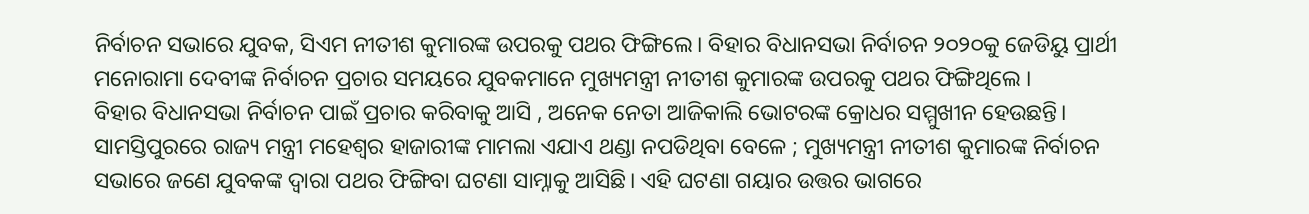ନିର୍ବାଚନ ସଭାରେ ଯୁବକ, ସିଏମ ନୀତୀଶ କୁମାରଙ୍କ ଉପରକୁ ପଥର ଫିଙ୍ଗିଲେ। ବିହାର ବିଧାନସଭା ନିର୍ବାଚନ ୨୦୨୦କୁ ଜେଡିୟୁ ପ୍ରାର୍ଥୀ ମନୋରାମା ଦେବୀଙ୍କ ନିର୍ବାଚନ ପ୍ରଚାର ସମୟରେ ଯୁବକମାନେ ମୁଖ୍ୟମନ୍ତ୍ରୀ ନୀତୀଶ କୁମାରଙ୍କ ଉପରକୁ ପଥର ଫିଙ୍ଗିଥିଲେ ।
ବିହାର ବିଧାନସଭା ନିର୍ବାଚନ ପାଇଁ ପ୍ରଚାର କରିବାକୁ ଆସି , ଅନେକ ନେତା ଆଜିକାଲି ଭୋଟରଙ୍କ କ୍ରୋଧର ସମ୍ମୁଖୀନ ହେଉଛନ୍ତି। ସାମସ୍ତିପୁରରେ ରାଜ୍ୟ ମନ୍ତ୍ରୀ ମହେଶ୍ୱର ହାଜାରୀଙ୍କ ମାମଲା ଏଯାଏ ଥଣ୍ଡା ନପଡିଥିବା ବେଳେ ; ମୁଖ୍ୟମନ୍ତ୍ରୀ ନୀତୀଶ କୁମାରଙ୍କ ନିର୍ବାଚନ ସଭାରେ ଜଣେ ଯୁବକଙ୍କ ଦ୍ୱାରା ପଥର ଫିଙ୍ଗିବା ଘଟଣା ସାମ୍ନାକୁ ଆସିଛି। ଏହି ଘଟଣା ଗୟାର ଉତ୍ତର ଭାଗରେ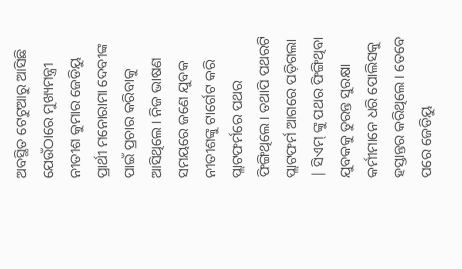ଅବସ୍ଥିତ ଟେଟୁଆରୁ ଆସିଛି ଯେଉଁଠାରେ ମୁଖ୍ୟମନ୍ତ୍ରୀ ନୀତୀଶ କୁମାର ଜେଡିୟୁ ପ୍ରାର୍ଥୀ ମନୋରାମା ଦେବୀଙ୍କ ପାଇଁ ପ୍ରଚାର କରିବାକୁ ଆସିଥିଲେ। ନିଜ ଭାଷଣ ସମୟରେ ଜଣେ ଯୁବକ ନୀତୀଶଙ୍କୁ ଟାର୍ଗେଟ କରି ପ୍ଲାଟଫର୍ମରେ ପଥର ଫିଙ୍ଗିଥିଲେ। ତଥାପି ପଥରଟି ପ୍ଲାଟଫର୍ମ ଆଗରେ ପଡ଼ିଗଲା | ସିଏମ୍ ଙ୍କୁ ପଥର ଫିଙ୍ଗିଥିବା ଯୁବକକୁ ତୁରନ୍ତ ସୁରକ୍ଷା କର୍ମୀମାନେ ଧରି ପୋଲିସକୁ ହସ୍ତାନ୍ତର କରିଥିଲେ। ତେବେ ପରେ ଜେଡିୟୁ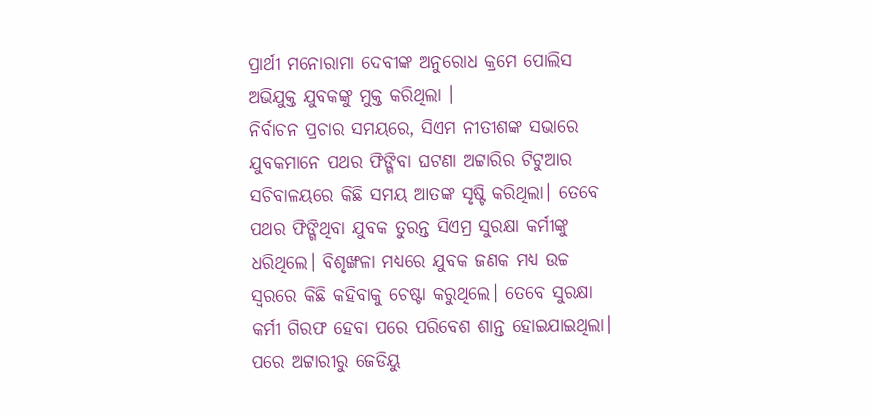ପ୍ରାର୍ଥୀ ମନୋରାମା ଦେବୀଙ୍କ ଅନୁରୋଧ କ୍ରମେ ପୋଲିସ ଅଭିଯୁକ୍ତ ଯୁବକଙ୍କୁ ମୁକ୍ତ କରିଥିଲା ।
ନିର୍ବାଚନ ପ୍ରଚାର ସମୟରେ, ସିଏମ ନୀତୀଶଙ୍କ ସଭାରେ ଯୁବକମାନେ ପଥର ଫିଙ୍ଗିବା ଘଟଣା ଅଟ୍ଟାରିର ଟିଟୁଆର ସଚିବାଳୟରେ କିଛି ସମୟ ଆତଙ୍କ ସୃଷ୍ଟି କରିଥିଲା। ତେବେ ପଥର ଫିଙ୍ଗିଥିବା ଯୁବକ ତୁରନ୍ତ ସିଏମ୍ର ସୁରକ୍ଷା କର୍ମୀଙ୍କୁ ଧରିଥିଲେ। ବିଶୃଙ୍ଖଳା ମଧ୍ୟରେ ଯୁବକ ଜଣକ ମଧ୍ୟ ଉଚ୍ଚ ସ୍ୱରରେ କିଛି କହିବାକୁ ଚେଷ୍ଟା କରୁଥିଲେ। ତେବେ ସୁରକ୍ଷା କର୍ମୀ ଗିରଫ ହେବା ପରେ ପରିବେଶ ଶାନ୍ତ ହୋଇଯାଇଥିଲା। ପରେ ଅଟ୍ଟାରୀରୁ ଜେଡିୟୁ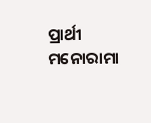ପ୍ରାର୍ଥୀ ମନୋରାମା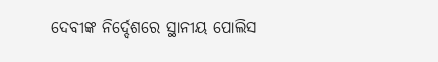ଦେବୀଙ୍କ ନିର୍ଦ୍ଦେଶରେ ସ୍ଥାନୀୟ ପୋଲିସ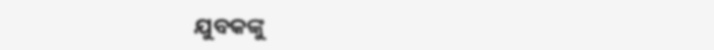ଯୁବକଙ୍କୁ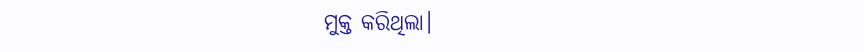ମୁକ୍ତ କରିଥିଲା।